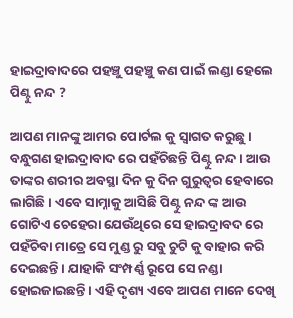ହାଇଦ୍ରାବାଦରେ ପହଞ୍ଚୁ ପହଞ୍ଚୁ କଣ ପାଇଁ ଲଣ୍ଡା ହେଲେ ପିଣ୍ଟୁ ନନ୍ଦ ?

ଆପଣ ମାନଙ୍କୁ ଆମର ପୋର୍ଟଲ କୁ ସ୍ୱାଗତ କରୁଛୁ । ବନ୍ଧୁଗଣ ହାଇଦ୍ରାବାଦ ରେ ପହଁଚିଛନ୍ତି ପିଣ୍ଟୁ ନନ୍ଦ । ଆଉ ତାଙ୍କର ଶରୀର ଅବସ୍ଥା ଦିନ କୁ ଦିନ ଗୁରୁତ୍ୱର ହେବାରେ ଲାଗିଛି । ଏବେ ସାମ୍ନାକୁ ଆସିଛି ପିଣ୍ଟୁ ନନ୍ଦ ଙ୍କ ଆଉ ଗୋଟିଏ ଚେହେରା ଯେଉଁଥିରେ ସେ ହାଇଦ୍ରାବଦ ରେ ପହଁଚିବା ମାତ୍ରେ ସେ ମୁଣ୍ଡ ରୁ ସବୁ ଚୁଟି କୁ ବାହାର କରି ଦେଇଛନ୍ତି । ଯାହାକି ସଂମ୍ପର୍ଣ୍ଣ ରୂପେ ସେ ନଣ୍ଡା ହୋଇଜାଇଛନ୍ତି । ଏହି ଦୃଶ୍ୟ ଏବେ ଆପଣ ମାନେ ଦେଖି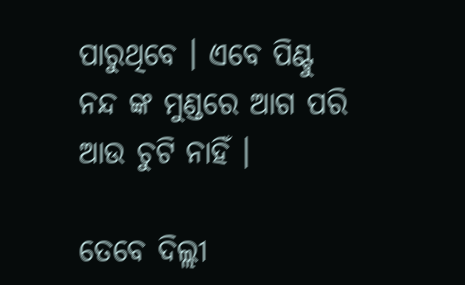ପାରୁଥିବେ । ଏବେ ପିଣ୍ଟୁ ନନ୍ଦ ଙ୍କ ମୁଣ୍ଡରେ ଆଗ ପରି ଆଉ ଚୁଟି ନାହିଁ ।

ତେବେ ଦିଲ୍ଲୀ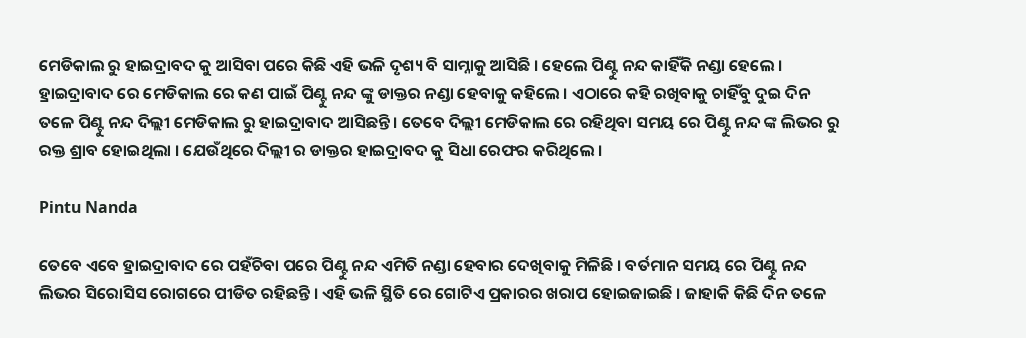ମେଡିକାଲ ରୁ ହାଇଦ୍ରାବଦ କୁ ଆସିବା ପରେ କିଛି ଏହି ଭଳି ଦୃଶ୍ୟ ବି ସାମ୍ନାକୁ ଆସିଛି । ହେଲେ ପିଣ୍ଟୁ ନନ୍ଦ କାହିଁକି ନଣ୍ଡା ହେଲେ । ହ୍ରାଇଦ୍ରାବାଦ ରେ ମେଡିକାଲ ରେ କଣ ପାଇଁ ପିଣ୍ଟୁ ନନ୍ଦ ଙ୍କୁ ଡାକ୍ତର ନଣ୍ଡା ହେବାକୁ କହିଲେ । ଏଠାରେ କହି ରଖିବାକୁ ଚାହିଁବୁ ଦୁଇ ଦିନ ତଳେ ପିଣ୍ଟୁ ନନ୍ଦ ଦିଲ୍ଲୀ ମେଡିକାଲ ରୁ ହାଇଦ୍ରାବାଦ ଆସିଛନ୍ତି । ତେବେ ଦିଲ୍ଲୀ ମେଡିକାଲ ରେ ରହିଥିବା ସମୟ ରେ ପିଣ୍ଟୁ ନନ୍ଦ ଙ୍କ ଲିଭର ରୁ ରକ୍ତ ଶ୍ରାବ ହୋଇଥିଲା । ଯେଉଁଥିରେ ଦିଲ୍ଲୀ ର ଡାକ୍ତର ହାଇଦ୍ରାବଦ କୁ ସିଧା ରେଫର କରିଥିଲେ ।

Pintu Nanda

ତେବେ ଏବେ ହ୍ରାଇଦ୍ରାବାଦ ରେ ପହଁଚିବା ପରେ ପିଣ୍ଟୁ ନନ୍ଦ ଏମିତି ନଣ୍ଡା ହେବାର ଦେଖିବାକୁ ମିଳିଛି । ବର୍ତମାନ ସମୟ ରେ ପିଣ୍ଟୁ ନନ୍ଦ ଲିଭର ସିରୋସିସ ରୋଗରେ ପୀଡିତ ରହିଛନ୍ତି । ଏହି ଭଳି ସ୍ଥିତି ରେ ଗୋଟିଏ ପ୍ରକାରର ଖରାପ ହୋଇଜାଇଛି । ଜାହାକି କିଛି ଦିନ ତଳେ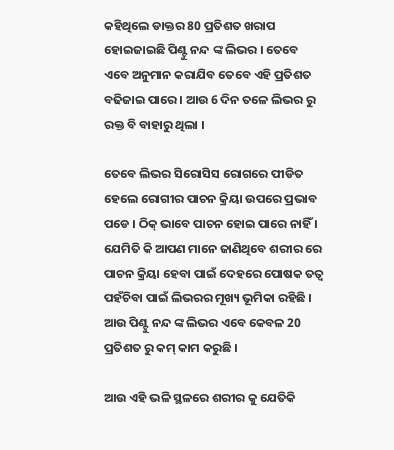କହିଥିଲେ ଡାକ୍ତର 80 ପ୍ରତିଶତ ଖରାପ ହୋଇଜାଇଛି ପିଣ୍ଟୁ ନନ୍ଦ ଙ୍କ ଲିଭର । ତେବେ ଏବେ ଅନୁମାନ କରାଯିବ ତେବେ ଏହି ପ୍ରତିଶତ ବଢିଜାଇ ପାରେ । ଆଉ 6 ଦିନ ତଳେ ଲିଭର ରୁ ରକ୍ତ ବି ବାହାରୁ ଥିଲା ।

ତେବେ ଲିଭର ସିରୋସିସ ରୋଗରେ ପୀଡିତ ହେଲେ ରୋଗୀର ପାଚନ କ୍ରିୟା ଉପରେ ପ୍ରଭାବ ପଡେ । ଠିକ୍ ଭାବେ ପାଚନ ହୋଇ ପାରେ ନାହିଁ । ଯେମିତି କି ଆପଣ ମାନେ ଜାଣିଥିବେ ଶରୀର ରେ ପାଚନ କ୍ରିୟା ହେବା ପାଇଁ ଦେହରେ ପୋଷକ ତତ୍ୱ ପହଁଚିବା ପାଇଁ ଲିଭରର ମୂଖ୍ୟ ଭୂମିକା ରହିଛି । ଆଉ ପିଣ୍ଟୁ ନନ୍ଦ ଙ୍କ ଲିଭର ଏବେ କେବଳ 20 ପ୍ରତିଶତ ରୁ କମ୍ କାମ କରୁଛି ।

ଆଉ ଏହି ଭଳି ସ୍ଥଳରେ ଶରୀର କୁ ଯେତିକି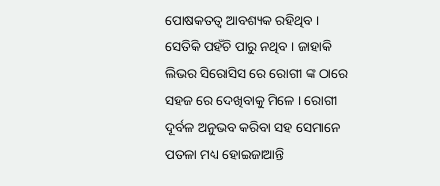ପୋଷକତତ୍ୱ ଆବଶ୍ୟକ ରହିଥିବ । ସେତିକି ପହଁଚି ପାରୁ ନଥିବ । ଜାହାକି ଲିଭର ସିରୋସିସ ରେ ରୋଗୀ ଙ୍କ ଠାରେ ସହଜ ରେ ଦେଖିବାକୁ ମିଳେ । ରୋଗୀ ଦୂର୍ବଳ ଅନୁଭବ କରିବା ସହ ସେମାନେ ପତଳା ମଧ୍ୟ ହୋଇଜାଆନ୍ତି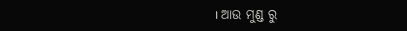। ଆଉ ମୁଣ୍ଡ ରୁ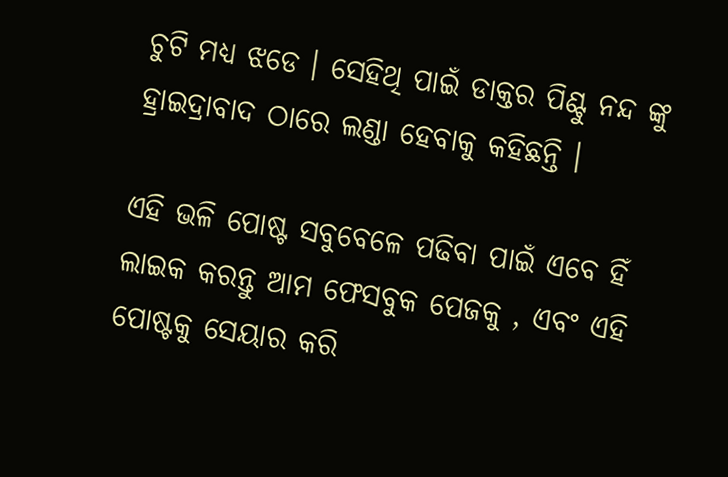ଚୁଟି ମଧ୍ୟ ଝଡେ । ସେହିଥି ପାଇଁ ଡାକ୍ତର ପିଣ୍ଟୁ ନନ୍ଦ ଙ୍କୁ ହ୍ରାଇଦ୍ରାବାଦ ଠାରେ ଲଣ୍ଡା ହେବାକୁ କହିଛନ୍ତି ।

ଏହି ଭଳି ପୋଷ୍ଟ ସବୁବେଳେ ପଢିବା ପାଇଁ ଏବେ ହିଁ ଲାଇକ କରନ୍ତୁ ଆମ ଫେସବୁକ ପେଜକୁ , ଏବଂ ଏହି ପୋଷ୍ଟକୁ ସେୟାର କରି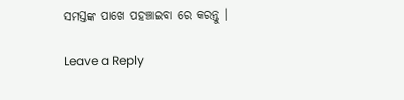ସମସ୍ତଙ୍କ ପାଖେ ପହଞ୍ଚାଇବା ରେ କରନ୍ତୁ ।

Leave a Reply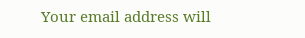Your email address will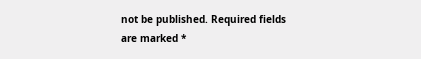not be published. Required fields are marked *